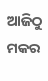ଆଜିଠୁ ମକର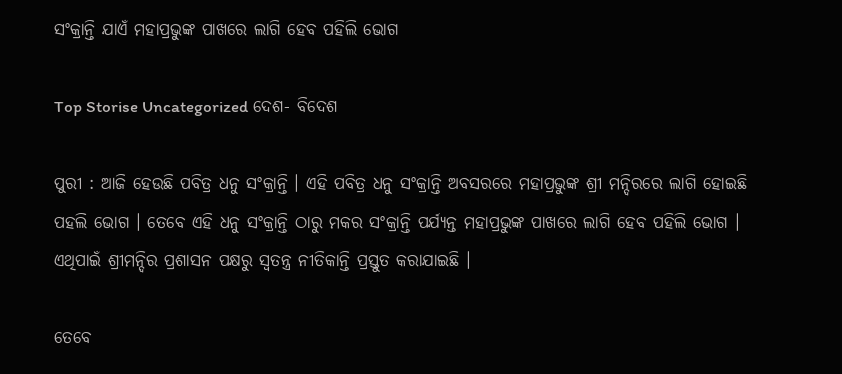ସଂକ୍ରାନ୍ତି ଯାଏଁ ମହାପ୍ରଭୁଙ୍କ ପାଖରେ ଲାଗି ହେବ ପହିଲି ଭୋଗ

Top Storise Uncategorized ଦେଶ- ବିଦେଶ

ପୁରୀ : ଆଜି ହେଉଛି ପବିତ୍ର ଧନୁ ସଂକ୍ରାନ୍ତି । ଏହି ପବିତ୍ର ଧନୁ ସଂକ୍ରାନ୍ତି ଅବସରରେ ମହାପ୍ରଭୁଙ୍କ ଶ୍ରୀ ମନ୍ଦିରରେ ଲାଗି ହୋଇଛି ପହଲି ଭୋଗ । ତେବେ ଏହି ଧନୁ ସଂକ୍ରାନ୍ତି ଠାରୁ ମକର ସଂକ୍ରାନ୍ତି ପର୍ଯ୍ୟନ୍ତ ମହାପ୍ରଭୁଙ୍କ ପାଖରେ ଲାଗି ହେବ ପହିଲି ଭୋଗ । ଏଥିପାଇଁ ଶ୍ରୀମନ୍ଦିର ପ୍ରଶାସନ ପକ୍ଷରୁ ସ୍ୱତନ୍ତ୍ର ନୀତିକାନ୍ତି ପ୍ରସ୍ତୁତ କରାଯାଇଛି ।

ତେବେ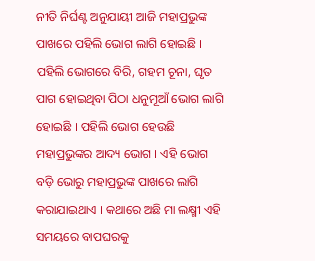ନୀତି ନିର୍ଘଣ୍ଟ ଅନୁଯାୟୀ ଆଜି ମହାପ୍ରଭୁଙ୍କ ପାଖରେ ପହିଲି ଭୋଗ ଲାଗି ହୋଇଛି । ପହିଲି ଭୋଗରେ ବିରି, ଗହମ ଚୂନା, ଘୃତ ପାଗ ହୋଇଥିବା ପିଠା ଧନୁମୂଆଁ ଭୋଗ ଲାଗି ହୋଇଛି । ପହିଲି ଭୋଗ ହେଉଛି ମହାପ୍ରଭୁଙ୍କର ଆଦ୍ୟ ଭୋଗ । ଏହି ଭୋଗ ବଡ଼ି ଭୋରୁ ମହାପ୍ରଭୁଙ୍କ ପାଖରେ ଲାଗି କରାଯାଇଥାଏ । କଥାରେ ଅଛି ମା ଲକ୍ଷ୍ମୀ ଏହି ସମୟରେ ବାପଘରକୁ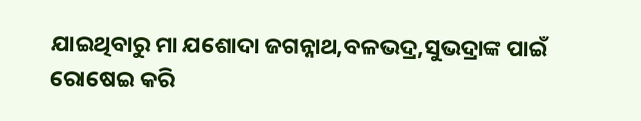ଯାଇଥିବାରୁ ମା ଯଶୋଦା ଜଗନ୍ନାଥ,ବଳଭଦ୍ର,ସୁଭଦ୍ରାଙ୍କ ପାଇଁ ରୋଷେଇ କରି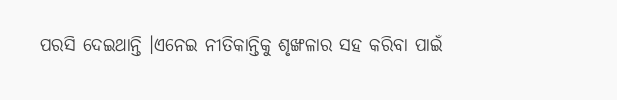ପରସି ଦେଇଥାନ୍ତି ।ଏନେଇ ନୀତିକାନ୍ତିକୁ ଶୃଙ୍ଖଳାର ସହ କରିବା ପାଇଁ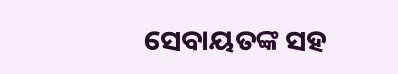ସେବାୟତଙ୍କ ସହ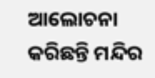ଆଲୋଚନା କରିଛନ୍ତି ମନ୍ଦିର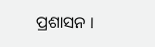ପ୍ରଶାସନ ।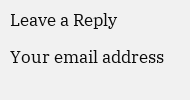Leave a Reply

Your email address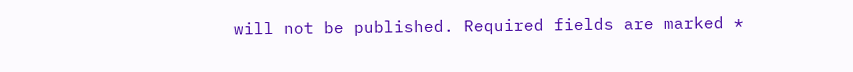will not be published. Required fields are marked *